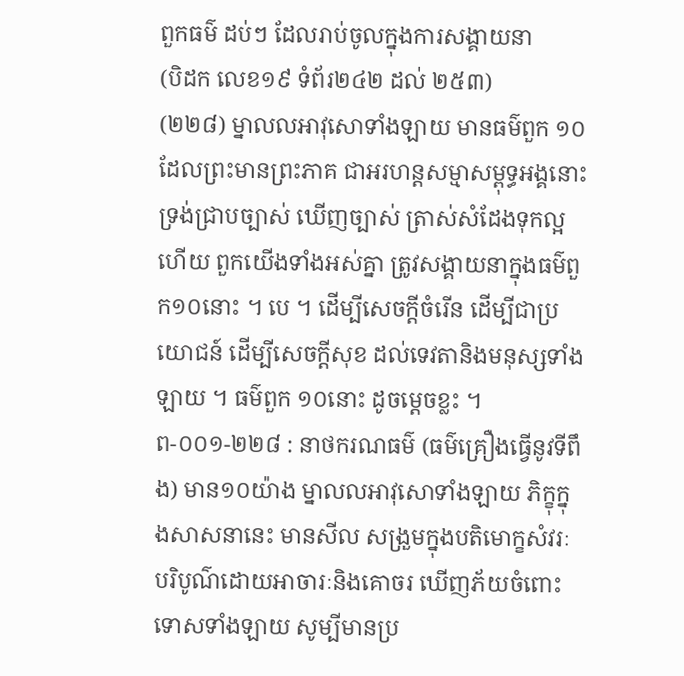ពួកធម៌ ដប់ៗ ដែលរាប់ចូលក្នុងការសង្គាយនា
(បិដក លេខ១៩ ទំព័រ២៤២ ដល់ ២៥៣)
(២២៨) ម្នាលលអាវុសោទាំងឡាយ មានធម៌ពួក ១០ ដែលព្រះមានព្រះភាគ ជាអរហន្តសម្មាសម្ពុទ្ធអង្គនោះ ទ្រង់ជ្រាបច្បាស់ ឃើញច្បាស់ ត្រាស់សំដែងទុកល្អហើយ ពួកយើងទាំងអស់គ្នា ត្រូវសង្គាយនាក្នុងធម៌ពួក១០នោះ ។ បេ ។ ដើម្បីសេចក្តីចំរើន ដើម្បីជាប្រយោជន៍ ដើម្បីសេចក្តីសុខ ដល់ទេវតានិងមនុស្សទាំងឡាយ ។ ធម៌ពួក ១០នោះ ដូចម្តេចខ្លះ ។
ព-០០១-២២៨ : នាថករណធម៌ (ធម៌គ្រឿងធ្វើនូវទីពឹង) មាន១០យ៉ាង ម្នាលលអាវុសោទាំងឡាយ ភិក្ខុក្នុងសាសនានេះ មានសីល សង្រួមក្នុងបតិមោក្ខសំវរៈ បរិបូណ៌ដោយអាចារៈនិងគោចរ ឃើញភ័យចំពោះទោសទាំងឡាយ សូម្បីមានប្រ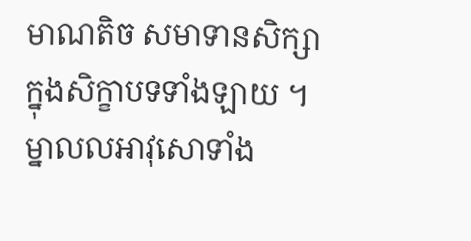មាណតិច សមាទានសិក្សាក្នុងសិក្ខាបទទាំងឡាយ ។ ម្នាលលអាវុសោទាំង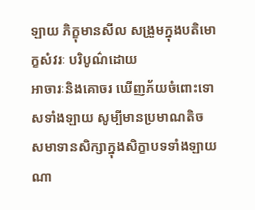ឡាយ ភិក្ខុមានសីល សង្រួមក្នុងបតិមោក្ខសំវរៈ បរិបូណ៌ដោយ
អាចារៈនិងគោចរ ឃើញភ័យចំពោះទោសទាំងឡាយ សូម្បីមានប្រមាណតិច សមាទានសិក្សាក្នុងសិក្ខាបទទាំងឡាយណា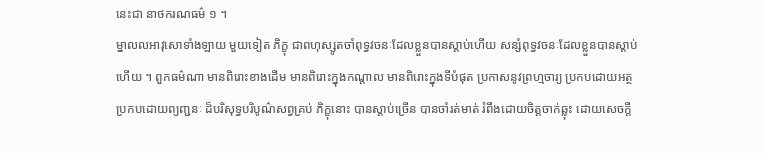នេះជា នាថករណធម៌ ១ ។
ម្នាលលអាវុសោទាំងឡាយ មួយទៀត ភិក្ខុ ជាពហុស្សូតចាំពុទ្ធវចនៈដែលខ្លួនបានស្តាប់ហើយ សន្សំពុទ្ធវចនៈដែលខ្លួនបានស្តាប់
ហើយ ។ ពួកធម៌ណា មានពិរោះខាងដើម មានពិរោះក្នុងកណ្តាល មានពិរោះក្នុងទីបំផុត ប្រកាសនូវព្រហ្មចារ្យ ប្រកបដោយអត្ថ
ប្រកបដោយព្យញ្ជនៈ ដ៏បរិសុទ្ធបរិបូណ៌សព្វគ្រប់ ភិក្ខុនោះ បានស្តាប់ច្រើន បានចាំរត់មាត់ រំពឹងដោយចិត្តចាក់ឆ្លុះ ដោយសេចក្តី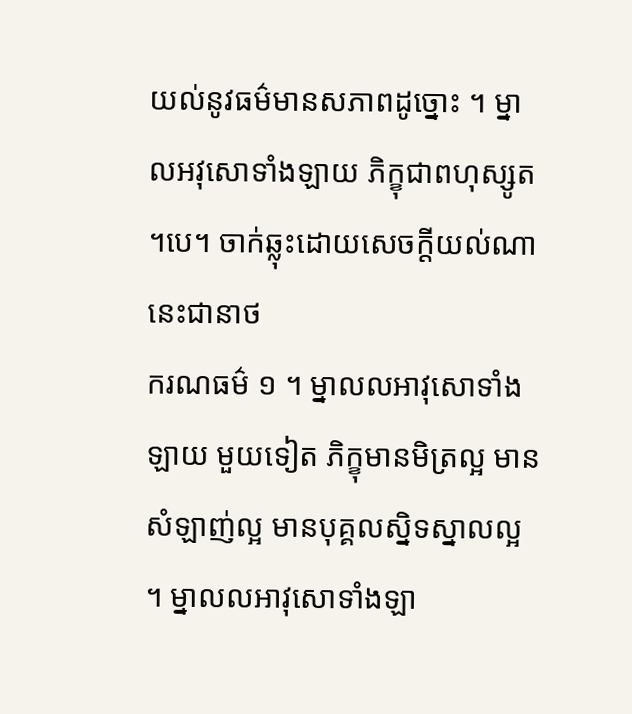យល់នូវធម៌មានសភាពដូច្នោះ ។ ម្នាលអវុសោទាំងឡាយ ភិក្ខុជាពហុស្សូត ។បេ។ ចាក់ឆ្លុះដោយសេចក្តីយល់ណា នេះជានាថ
ករណធម៌ ១ ។ ម្នាលលអាវុសោទាំងឡាយ មួយទៀត ភិក្ខុមានមិត្រល្អ មានសំឡាញ់ល្អ មានបុគ្គលស្និទស្នាលល្អ ។ ម្នាលលអាវុសោទាំងឡា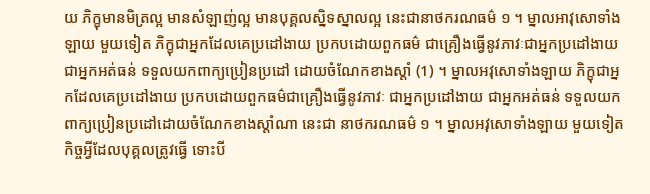យ ភិក្ខុមានមិត្រល្អ មានសំឡាញ់ល្អ មានបុគ្គលស្និទស្នាលល្អ នេះជានាថករណធម៌ ១ ។ ម្នាលអាវុសោទាំងឡាយ មួយទៀត ភិក្ខុជាអ្នកដែលគេប្រដៅងាយ ប្រកបដោយពួកធម៌ ជាគ្រឿងធ្វើនូវភាវៈជាអ្នកប្រដៅងាយ ជាអ្នកអត់ធន់ ទទួលយកពាក្យប្រៀនប្រដៅ ដោយចំណែកខាងស្តាំ (1) ។ ម្នាលអវុសោទាំងឡាយ ភិក្ខុជាអ្នកដែលគេប្រដៅងាយ ប្រកបដោយពួកធម៌ជាគ្រឿងធ្វើនូវភាវៈ ជាអ្នកប្រដៅងាយ ជាអ្នកអត់ធន់ ទទួលយកពាក្យប្រៀនប្រដៅដោយចំណែកខាងស្តាំណា នេះជា នាថករណធម៌ ១ ។ ម្នាលអវុសោទាំងឡាយ មួយទៀត កិច្ចអ្វីដែលបុគ្គលត្រូវធ្វើ ទោះបី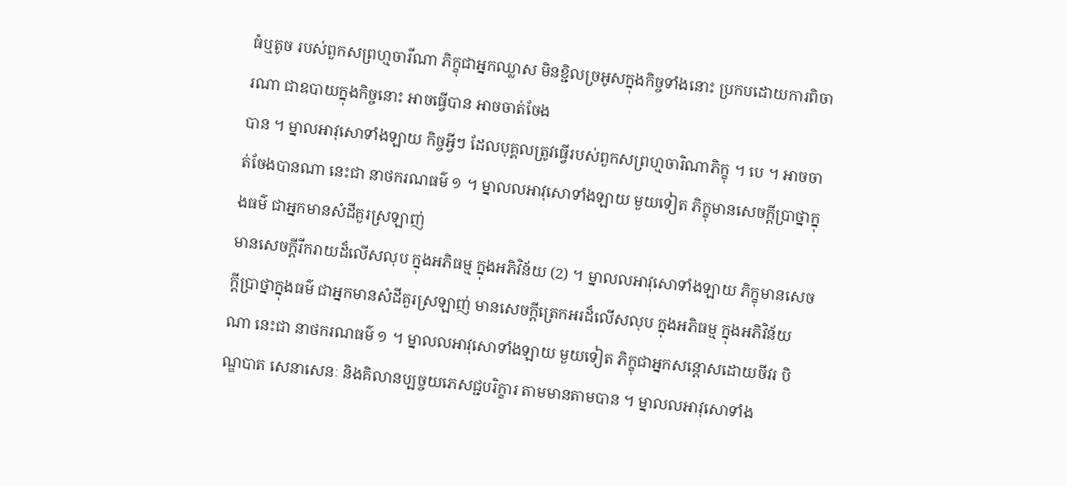ធំឬតូច របស់ពួកសព្រហ្មចារីណា ភិក្ខុជាអ្នកឈ្លាស មិនខ្ជិលច្រអូសក្នុងកិច្ចទាំងនោះ ប្រកបដោយការពិចារណា ជាឧបាយក្នុងកិច្ចនោះ អាចធ្វើបាន អាចចាត់ចែង
បាន ។ ម្នាលអាវុសោទាំងឡាយ កិច្ចអ្វីៗ ដែលបុគ្គលត្រូវធ្វើរបស់ពួកសព្រហ្មចារិណាភិក្ខុ ។ បេ ។ អាចចាត់ចែងបានណា នេះជា នាថករណធម៌ ១ ។ ម្នាលលអាវុសោទាំងឡាយ មួយទៀត ភិក្ខុមានសេចក្តីប្រាថ្នាក្នុងធម៌ ជាអ្នកមានសំដីគួរស្រឡាញ់
មានសេចក្តីរីករាយដ៏លើសលុប ក្នុងអភិធម្ម ក្នុងអភិវិន័យ (2) ។ ម្នាលលអាវុសោទាំងឡាយ ភិក្ខុមានសេចក្តីប្រាថ្នាក្នុងធម៌ ជាអ្នកមានសំដីគួរស្រឡាញ់ មានសេចក្តីត្រេកអរដ៏លើសលុប ក្នុងអភិធម្ម ក្នុងអភិវិន័យណា នេះជា នាថករណធម៌ ១ ។ ម្នាលលអាវុសោទាំងឡាយ មួយទៀត ភិក្ខុជាអ្នកសន្តោសដោយចីវរ បិណ្ឌបាត សេនាសេនៈ និងគិលានប្បច្ចយភេសជ្ជបរិក្ខារ តាមមានតាមបាន ។ ម្នាលលអាវុសោទាំង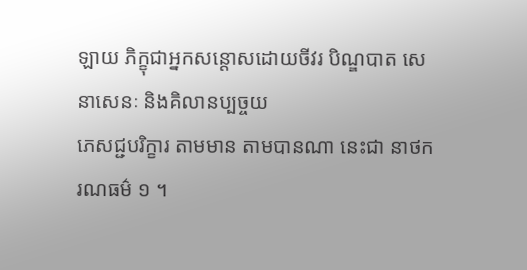ឡាយ ភិក្ខុជាអ្នកសន្តោសដោយចីវរ បិណ្ឌបាត សេនាសេនៈ និងគិលានប្បច្ចយ
ភេសជ្ជបរិក្ខារ តាមមាន តាមបានណា នេះជា នាថករណធម៌ ១ ។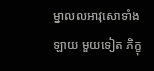ម្នាលលអាវុសោទាំងឡាយ មួយទៀត ភិក្ខុ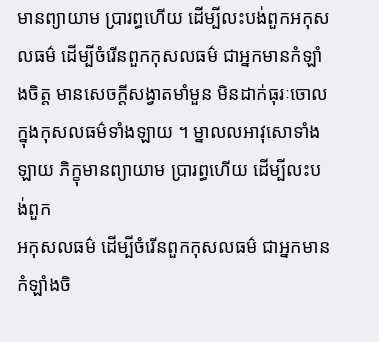មានព្យាយាម ប្រារព្ធហើយ ដើម្បីលះបង់ពួកអកុសលធម៌ ដើម្បីចំរើនពួកកុសលធម៌ ជាអ្នកមានកំឡាំងចិត្ត មានសេចក្តីសង្វាតមាំមួន មិនដាក់ធុរៈចោល ក្នុងកុសលធម៌ទាំងឡាយ ។ ម្នាលលអាវុសោទាំងឡាយ ភិក្ខុមានព្យាយាម ប្រារព្ធហើយ ដើម្បីលះបង់ពួក
អកុសលធម៌ ដើម្បីចំរើនពួកកុសលធម៌ ជាអ្នកមានកំឡាំងចិ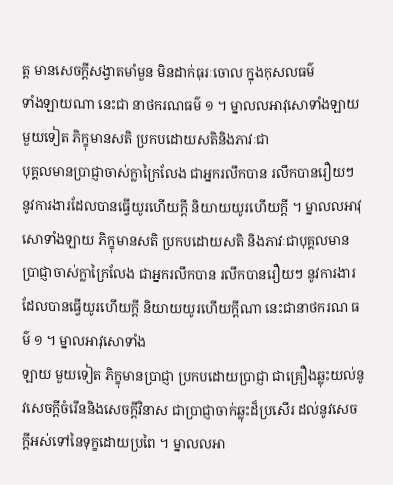ត្ត មានសេចក្តីសង្វាតមាំមួន មិនដាក់ធុរៈចោល ក្នុងកុសលធម៌
ទាំងឡាយណា នេះជា នាថករណធម៌ ១ ។ ម្នាលលអាវុសោទាំងឡាយ មួយទៀត ភិក្ខុមានសតិ ប្រកបដោយសតិនិងភាវៈជា
បុគ្គលមានប្រាជ្ញាចាស់ក្លាក្រៃលែង ជាអ្នករលឹកបាន រលឹកបានរឿយៗ នូវការងារដែលបានធ្វើយូរហើយក្តី និយាយយូរហើយក្តី ។ ម្នាលលអាវុសោទាំងឡាយ ភិក្ខុមានសតិ ប្រកបដោយសតិ និងភាវៈជាបុគ្គលមានប្រាជ្ញាចាស់ក្លាក្រៃលែង ជាអ្នករលឹកបាន រលឹកបានរឿយៗ នូវការងារដែលបានធ្វើយូរហើយក្តី និយាយយូរហើយក្តីណា នេះជានាថករណ ធម៌ ១ ។ ម្នាលអាវុសោទាំង
ឡាយ មួយទៀត ភិក្ខុមានប្រាជ្ញា ប្រកបដោយប្រាជ្ញា ជាគ្រឿងឆ្លុះយល់នូវសេចក្តីចំរើននិងសេចក្តីវិនាស ជាប្រាជ្ញាចាក់ឆ្លុះដ៏ប្រសើរ ដល់នូវសេចក្តីអស់ទៅនៃទុក្ខដោយប្រពៃ ។ ម្នាលលអា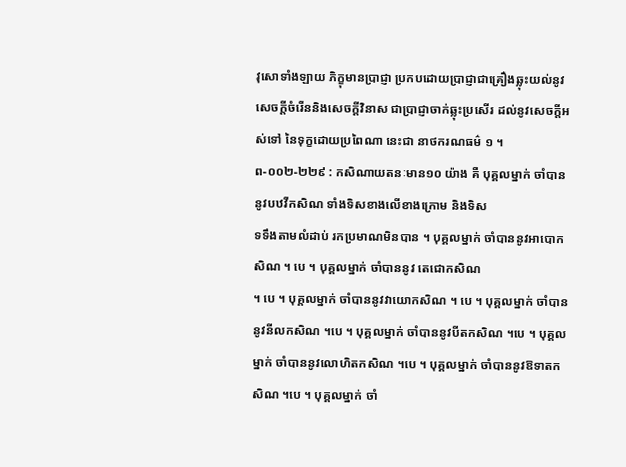វុសោទាំងឡាយ ភិក្ខុមានប្រាជ្ញា ប្រកបដោយប្រាជ្ញាជាគ្រឿងឆ្លុះយល់នូវ
សេចក្តីចំរើននិងសេចក្តីវិនាស ជាប្រាជ្ញាចាក់ឆ្លុះប្រសើរ ដល់នូវសេចក្តីអស់ទៅ នៃទុក្ខដោយប្រពៃណា នេះជា នាថករណធម៌ ១ ។
ព-០០២-២២៩ : កសិណាយតនៈមាន១០ យ៉ាង គឺ បុគ្គលម្នាក់ ចាំបាននូវបឋវីកសិណ ទាំងទិសខាងលើខាងក្រោម និងទិស
ទទឹងតាមលំដាប់ រកប្រមាណមិនបាន ។ បុគ្គលម្នាក់ ចាំបាននូវអាបោកសិណ ។ បេ ។ បុគ្គលម្នាក់ ចាំបាននូវ តេជោកសិណ
។ បេ ។ បុគ្គលម្នាក់ ចាំបាននូវវាយោកសិណ ។ បេ ។ បុគ្គលម្នាក់ ចាំបាននូវនីលកសិណ ។បេ ។ បុគ្គលម្នាក់ ចាំបាននូវបីតកសិណ ។បេ ។ បុគ្គលម្នាក់ ចាំបាននូវលោហិតកសិណ ។បេ ។ បុគ្គលម្នាក់ ចាំបាននូវឱទាតកសិណ ។បេ ។ បុគ្គលម្នាក់ ចាំ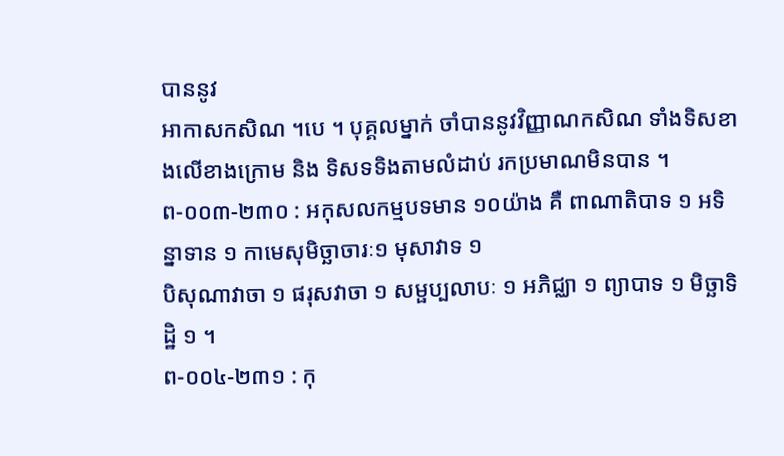បាននូវ
អាកាសកសិណ ។បេ ។ បុគ្គលម្នាក់ ចាំបាននូវវិញ្ញាណកសិណ ទាំងទិសខាងលើខាងក្រោម និង ទិសទទិងតាមលំដាប់ រកប្រមាណមិនបាន ។
ព-០០៣-២៣០ : អកុសលកម្មបទមាន ១០យ៉ាង គឺ ពាណាតិបាទ ១ អទិន្នាទាន ១ កាមេសុមិច្ឆាចារៈ១ មុសាវាទ ១
បិសុណាវាចា ១ ផរុសវាចា ១ សម្ផប្បលាបៈ ១ អភិជ្ឈា ១ ព្យាបាទ ១ មិច្ឆាទិដ្ឋិ ១ ។
ព-០០៤-២៣១ : កុ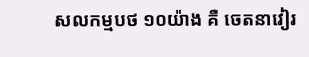សលកម្មបថ ១០យ៉ាង គឺ ចេតនាវៀរ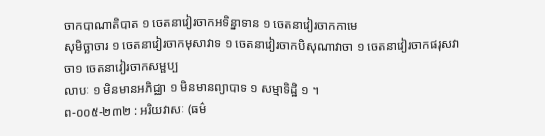ចាកបាណាតិបាត ១ ចេតនាវៀរចាកអទិន្នាទាន ១ ចេតនាវៀរចាកកាមេ
សុមិច្ឆាចារ ១ ចេតនាវៀរចាកមុសាវាទ ១ ចេតនាវៀរចាកបិសុណាវាចា ១ ចេតនាវៀរចាកផរុសវាចា១ ចេតនាវៀរចាកសម្ផប្ប
លាបៈ ១ មិនមានអភិជ្ឈា ១ មិនមានព្យាបាទ ១ សម្មាទិដ្ឋិ ១ ។
ព-០០៥-២៣២ : អរិយវាសៈ (ធម៌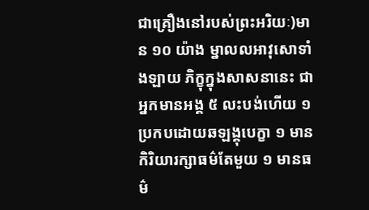ជាគ្រឿងនៅរបស់ព្រះអរិយៈ)មាន ១០ យ៉ាង ម្នាលលអាវុសោទាំងឡាយ ភិក្ខុក្នុងសាសនានេះ ជាអ្នកមានអង្គ ៥ លះបង់ហើយ ១ ប្រកបដោយឆឡង្គុបេក្ខា ១ មានកិរិយារក្សាធម៌តែមួយ ១ មានធម៌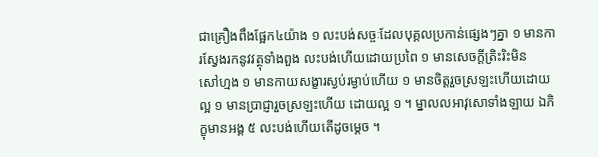ជាគ្រឿងពឹងផ្អែក៤យ៉ាង ១ លះបង់សច្ចៈដែលបុគ្គលប្រកាន់ផ្សេងៗគ្នា ១ មានការស្វែងរកនូវវត្ថុទាំងពួង លះបង់ហើយដោយប្រពៃ ១ មានសេចក្តីត្រិះរិះមិន
សៅហ្មង ១ មានកាយសង្ខារស្ងប់រម្ងាប់ហើយ ១ មានចិត្តរួចស្រឡះហើយដោយល្អ ១ មានប្រាជ្ញារួចស្រឡះហើយ ដោយល្អ ១ ។ ម្នាលលអាវុសោទាំងឡាយ ឯភិក្ខុមានអង្គ ៥ លះបង់ហើយតើដូចម្តេច ។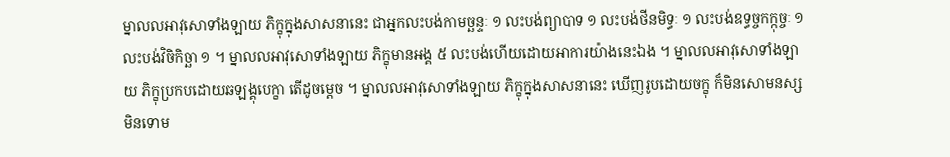ម្នាលលអាវុសោទាំងឡាយ ភិក្ខុក្នុងសាសនានេះ ជាអ្នកលះបង់កាមច្ឆន្ទៈ ១ លះបង់ព្យាបាទ ១ លះបង់ថីនមិទ្ធៈ ១ លះបង់ឧទ្ធច្ចកក្កុច្ចៈ ១ លះបង់វិចិកិច្ឆា ១ ។ ម្នាលលអាវុសោទាំងឡាយ ភិក្ខុមានអង្គ ៥ លះបង់ហើយដោយអាការយ៉ាងនេះឯង ។ ម្នាលលអាវុសោទាំងឡាយ ភិក្ខុប្រកបដោយឆឡង្គុបេក្ខា តើដូចម្តេច ។ ម្នាលលអាវុសោទាំងឡាយ ភិក្ខុក្នុងសាសនានេះ ឃើញរូបដោយចក្ខុ ក៏មិនសោមនស្ស មិនទោម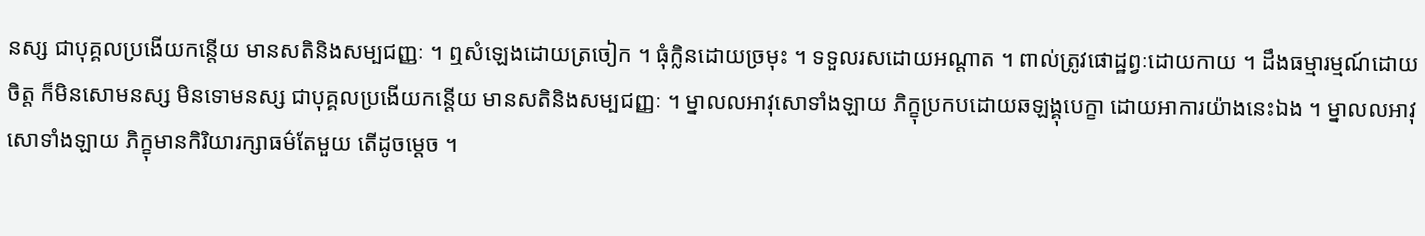នស្ស ជាបុគ្គលប្រងើយកន្តើយ មានសតិនិងសម្បជញ្ញៈ ។ ឮសំឡេងដោយត្រចៀក ។ ធុំក្លិនដោយច្រមុះ ។ ទទួលរសដោយអណ្តាត ។ ពាល់ត្រូវផោដ្ឋព្វៈដោយកាយ ។ ដឹងធម្មារម្មណ៍ដោយចិត្ត ក៏មិនសោមនស្ស មិនទោមនស្ស ជាបុគ្គលប្រងើយកន្តើយ មានសតិនិងសម្បជញ្ញៈ ។ ម្នាលលអាវុសោទាំងឡាយ ភិក្ខុប្រកបដោយឆឡង្គុបេក្ខា ដោយអាការយ៉ាងនេះឯង ។ ម្នាលលអាវុសោទាំងឡាយ ភិក្ខុមានកិរិយារក្សាធម៌តែមួយ តើដូចម្តេច ។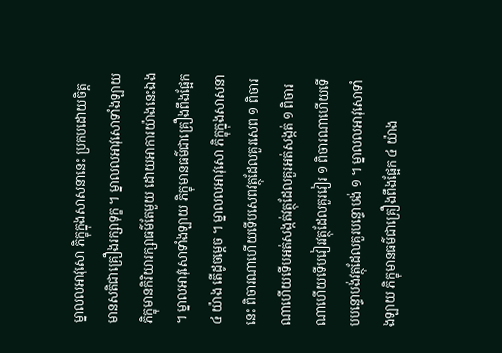ម្នាលលអាវុសោ ភិក្ខុក្នុងសាសនានេះ ប្រកបដោយចិត្ត មានសតិជាគ្រឿងរក្សាទុក្ខ ។ ម្នាលលអាវុសោទាំងឡាយ ភិក្ខុមានកិរិយារក្សាធម៌តែមួយ ដោយអាការយ៉ាងនេះឯង ។ ម្នាលអាវុសោទាំងឡាយ ភិក្ខុមានធម៌ជាគ្រឿងពឹងផ្អែក ៤ យ៉ាង តើដូចម្តេច ។ ម្នាលលអាវុសោ ភិក្ខុក្នុងសាសនានេះ ពិចារណាហើយទើបសេពវត្ថុដែលគួរសេព ១ ពិចារណាហើយទើបអត់សង្កត់វត្ថុដែលគួរអត់សង្កត់ ១ ពិចារណាហើយទើបវៀរវត្ថុដែលគួរវៀរ ១ ពិចារណាហើយទើបបន្ទោបង់វត្ថុដែលគួរបន្ទោបង់ ១ ។ ម្នាលលអាវុសោទាំងឡាយ ភិក្ខុមានធម៌ជាគ្រឿងពឹងផ្អែក ៤ យ៉ាង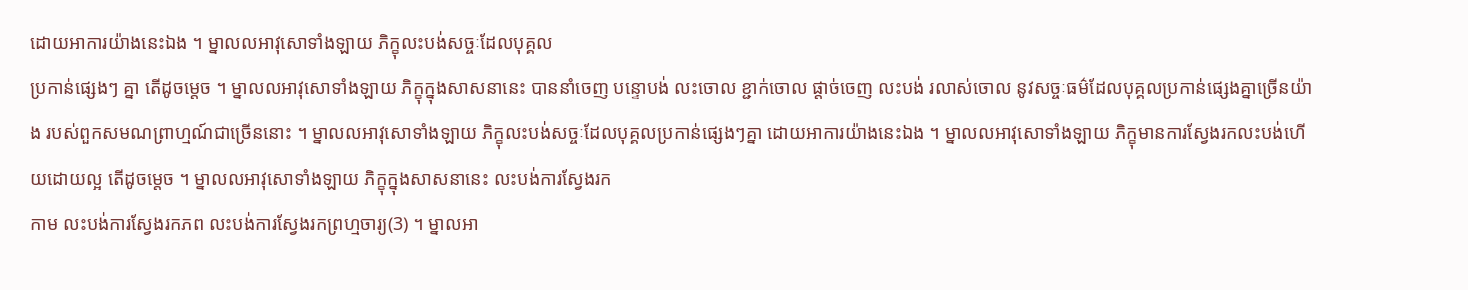ដោយអាការយ៉ាងនេះឯង ។ ម្នាលលអាវុសោទាំងឡាយ ភិក្ខុលះបង់សច្ចៈដែលបុគ្គល
ប្រកាន់ផ្សេងៗ គ្នា តើដូចម្តេច ។ ម្នាលលអាវុសោទាំងឡាយ ភិក្ខុក្នុងសាសនានេះ បាននាំចេញ បន្ទោបង់ លះចោល ខ្ជាក់ចោល ផ្តាច់ចេញ លះបង់ រលាស់ចោល នូវសច្ចៈធម៌ដែលបុគ្គលប្រកាន់ផ្សេងគ្នាច្រើនយ៉ាង របស់ពួកសមណព្រាហ្មណ៍ជាច្រើននោះ ។ ម្នាលលអាវុសោទាំងឡាយ ភិក្ខុលះបង់សច្ចៈដែលបុគ្គលប្រកាន់ផ្សេងៗគ្នា ដោយអាការយ៉ាងនេះឯង ។ ម្នាលលអាវុសោទាំងឡាយ ភិក្ខុមានការស្វែងរកលះបង់ហើយដោយល្អ តើដូចម្តេច ។ ម្នាលលអាវុសោទាំងឡាយ ភិក្ខុក្នុងសាសនានេះ លះបង់ការស្វែងរក
កាម លះបង់ការស្វែងរកភព លះបង់ការស្វែងរកព្រហ្មចារ្យ(3) ។ ម្នាលអា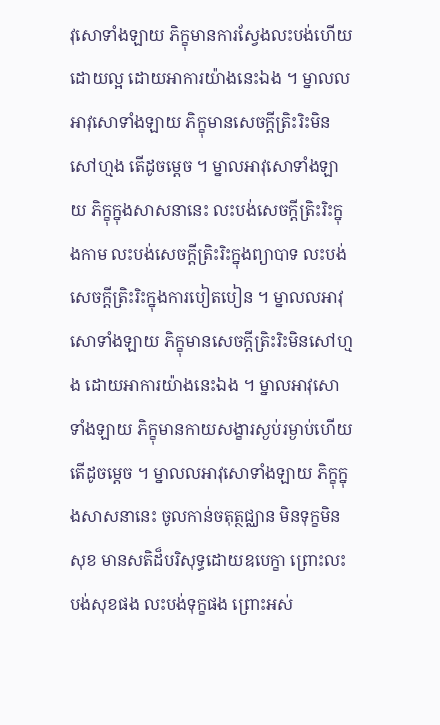វុសោទាំងឡាយ ភិក្ខុមានការស្វែងលះបង់ហើយ ដោយល្អ ដោយអាការយ៉ាងនេះឯង ។ ម្នាលលអាវុសោទាំងឡាយ ភិក្ខុមានសេចក្តីត្រិះរិះមិនសៅហ្មង តើដូចម្តេច ។ ម្នាលអាវុសោទាំងឡាយ ភិក្ខុក្នុងសាសនានេះ លះបង់សេចក្តីត្រិះរិះក្នុងកាម លះបង់សេចក្តីត្រិះរិះក្នុងព្យាបាទ លះបង់សេចក្តីត្រិះរិះក្នុងការបៀតបៀន ។ ម្នាលលអាវុសោទាំងឡាយ ភិក្ខុមានសេចក្តីត្រិះរិះមិនសៅហ្មង ដោយអាការយ៉ាងនេះឯង ។ ម្នាលអាវុសោទាំងឡាយ ភិក្ខុមានកាយសង្ខារស្ងប់រម្ងាប់ហើយ តើដូចម្តេច ។ ម្នាលលអាវុសោទាំងឡាយ ភិក្ខុក្នុងសាសនានេះ ចូលកាន់ចតុត្ថជ្ឈាន មិនទុក្ខមិនសុខ មានសតិដ៏បរិសុទ្ធដោយឧបេក្ខា ព្រោះលះបង់សុខផង លះបង់ទុក្ខផង ព្រោះអស់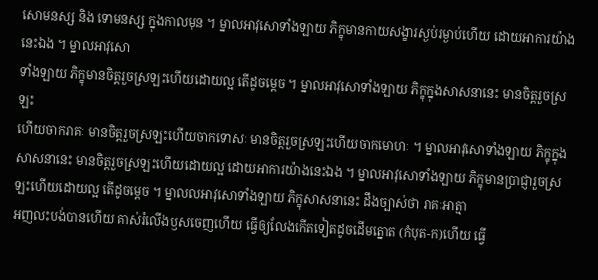សោមនស្ស និង ទោមនស្ស ក្នុងកាលមុន ។ ម្នាលអាវុសោទាំងឡាយ ភិក្ខុមានកាយសង្ខារស្ងប់រម្ងាប់ហើយ ដោយអាការយ៉ាងនេះឯង ។ ម្នាលអាវុសោ
ទាំងឡាយ ភិក្ខុមានចិត្តរួចស្រឡះហើយដោយល្អ តើដូចម្តេច ។ ម្នាលអាវុសោទាំងឡាយ ភិក្ខុក្នុងសាសនានេះ មានចិត្តរួចស្រឡះ
ហើយចាករាគៈ មានចិត្តរួចស្រឡះហើយចាកទោសៈ មានចិត្តរួចស្រឡះហើយចាកមោហៈ ។ ម្នាលអាវុសោទាំងឡាយ ភិក្ខុក្នុងសាសនានេះ មានចិត្តរួចស្រឡះហើយដោយល្អ ដោយអាការយ៉ាងនេះឯង ។ ម្នាលអាវុសោទាំងឡាយ ភិក្ខុមានប្រាជ្ញារួចស្រឡះហើយដោយល្អ តើដូចម្តេច ។ ម្នាលលអាវុសោទាំងឡាយ ភិក្ខុសាសនានេះ ដឹងច្បាស់ថា រាគៈអាត្មា
អញលះបង់បានហើយ គាស់រំលើងឫសចេញហើយ ធ្វើឲ្យលែងកើតទៀតដូចដើមត្នោត (កំបុត-ក)ហើយ ធ្វើ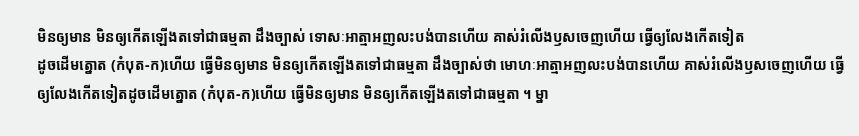មិនឲ្យមាន មិនឲ្យកើតឡើងតទៅជាធម្មតា ដឹងច្បាស់ ទោសៈអាត្មាអញលះបង់បានហើយ គាស់រំលើងឫសចេញហើយ ធ្វើឲ្យលែងកើតទៀត
ដូចដើមត្នោត (កំបុត-ក)ហើយ ធ្វើមិនឲ្យមាន មិនឲ្យកើតឡើងតទៅជាធម្មតា ដឹងច្បាស់ថា មោហៈអាត្មាអញលះបង់បានហើយ គាស់រំលើងឫសចេញហើយ ធ្វើឲ្យលែងកើតទៀតដូចដើមត្នោត (កំបុត-ក)ហើយ ធ្វើមិនឲ្យមាន មិនឲ្យកើតឡើងតទៅជាធម្មតា ។ ម្នា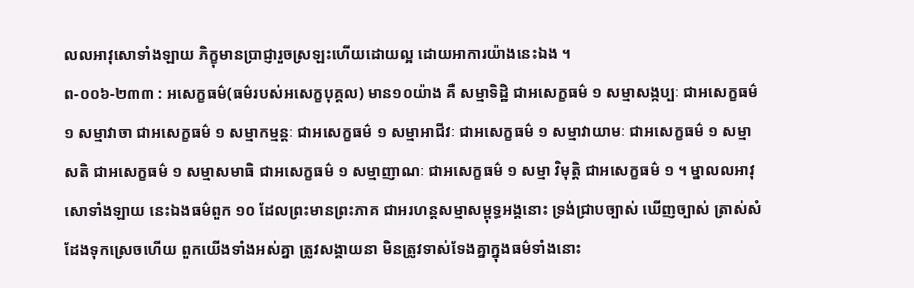លលអាវុសោទាំងឡាយ ភិក្ខុមានប្រាជ្ញារួចស្រឡះហើយដោយល្អ ដោយអាការយ៉ាងនេះឯង ។
ព-០០៦-២៣៣ : អសេក្ខធម៌(ធម៌របស់អសេក្ខបុគ្គល) មាន១០យ៉ាង គឺ សម្មាទិដ្ឋិ ជាអសេក្ខធម៌ ១ សម្មាសង្កប្បៈ ជាអសេក្ខធម៌ ១ សម្មាវាចា ជាអសេក្ខធម៌ ១ សម្មាកម្មន្តៈ ជាអសេក្ខធម៌ ១ សម្មាអាជីវៈ ជាអសេក្ខធម៌ ១ សម្មាវាយាមៈ ជាអសេក្ខធម៌ ១ សម្មាសតិ ជាអសេក្ខធម៌ ១ សម្មាសមាធិ ជាអសេក្ខធម៌ ១ សម្មាញាណៈ ជាអសេក្ខធម៌ ១ សម្មា វិមុត្តិ ជាអសេក្ខធម៌ ១ ។ ម្នាលលអាវុសោទាំងឡាយ នេះឯងធម៌ពួក ១០ ដែលព្រះមានព្រះភាគ ជាអរហន្តសម្មាសម្ពុទ្ធអង្គនោះ ទ្រង់ជ្រាបច្បាស់ ឃើញច្បាស់ ត្រាស់សំដែងទុកស្រេចហើយ ពួកយើងទាំងអស់គ្នា ត្រូវសង្គាយនា មិនត្រូវទាស់ទែងគ្នាក្នុងធម៌ទាំងនោះ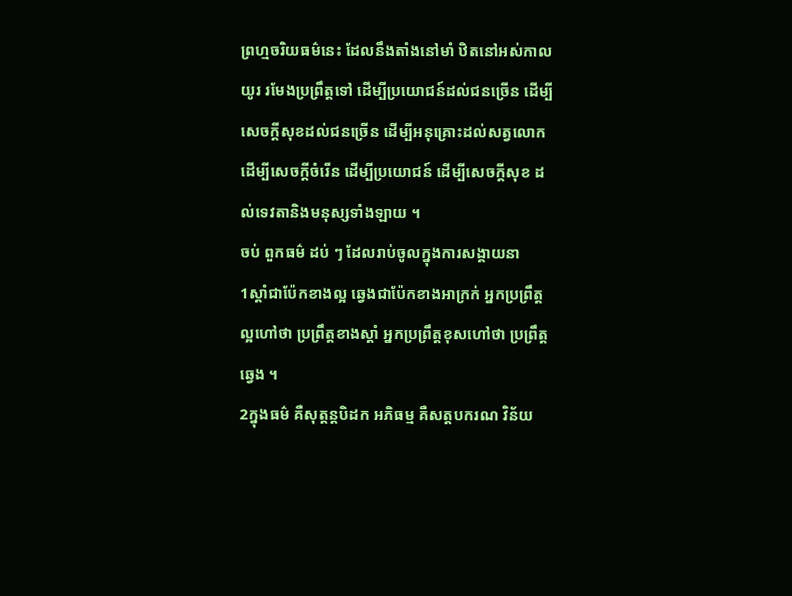ព្រហ្មចរិយធម៌នេះ ដែលនឹងតាំងនៅមាំ ឋិតនៅអស់កាលយូរ រមែងប្រព្រឹត្តទៅ ដើម្បីប្រយោជន៍ដល់ជនច្រើន ដើម្បីសេចក្តីសុខដល់ជនច្រើន ដើម្បីអនុគ្រោះដល់សត្វលោក ដើម្បីសេចក្តីចំរើន ដើម្បីប្រយោជន៍ ដើម្បីសេចក្តីសុខ ដល់ទេវតានិងមនុស្សទាំងឡាយ ។
ចប់ ពួកធម៌ ដប់ ៗ ដែលរាប់ចូលក្នុងការសង្គាយនា
1ស្តាំជាប៉ែកខាងល្អ ឆ្វេងជាប៉ែកខាងអាក្រក់ អ្នកប្រព្រឹត្តល្អហៅថា ប្រព្រឹត្តខាងស្តាំ អ្នកប្រព្រឹត្តខុសហៅថា ប្រព្រឹត្តឆ្វេង ។
2ក្នុងធម៌ គឺសុត្តន្តបិដក អភិធម្ម គឺសត្តបករណ វិន័យ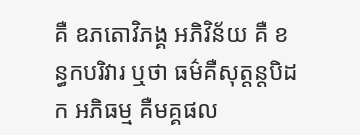គឺ ឧភតោវិភង្គ អភិវិន័យ គឺ ខន្ធកបរិវារ ឬថា ធម៌គឺសុត្តន្តបិដក អភិធម្ម គឺមគ្គផល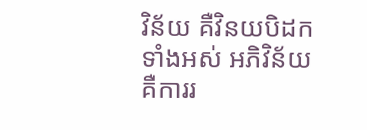វិន័យ គឺវិនយបិដកទាំងអស់ អភិវិន័យ គឺការរ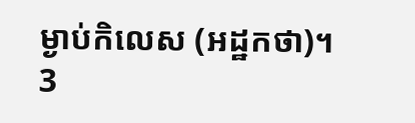ម្ងាប់កិលេស (អដ្ឋកថា)។
3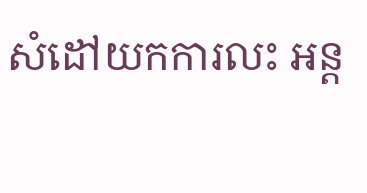សំដៅយកការលះ អន្ត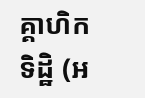គ្គាហិកទិដ្ឋិ (អ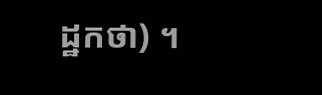ដ្ឋកថា) ។